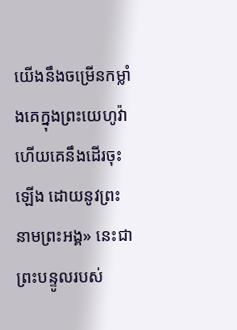យើងនឹងចម្រើនកម្លាំងគេក្នុងព្រះយេហូវ៉ា ហើយគេនឹងដើរចុះឡើង ដោយនូវព្រះនាមព្រះអង្គ» នេះជាព្រះបន្ទូលរបស់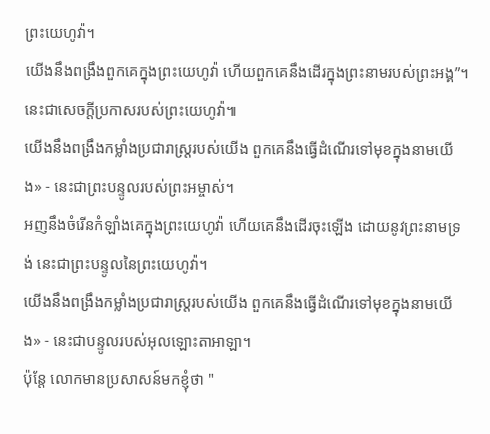ព្រះយេហូវ៉ា។
យើងនឹងពង្រឹងពួកគេក្នុងព្រះយេហូវ៉ា ហើយពួកគេនឹងដើរក្នុងព្រះនាមរបស់ព្រះអង្គ”។ នេះជាសេចក្ដីប្រកាសរបស់ព្រះយេហូវ៉ា៕
យើងនឹងពង្រឹងកម្លាំងប្រជារាស្ត្ររបស់យើង ពួកគេនឹងធ្វើដំណើរទៅមុខក្នុងនាមយើង» - នេះជាព្រះបន្ទូលរបស់ព្រះអម្ចាស់។
អញនឹងចំរើនកំឡាំងគេក្នុងព្រះយេហូវ៉ា ហើយគេនឹងដើរចុះឡើង ដោយនូវព្រះនាមទ្រង់ នេះជាព្រះបន្ទូលនៃព្រះយេហូវ៉ា។
យើងនឹងពង្រឹងកម្លាំងប្រជារាស្ត្ររបស់យើង ពួកគេនឹងធ្វើដំណើរទៅមុខក្នុងនាមយើង» - នេះជាបន្ទូលរបស់អុលឡោះតាអាឡា។
ប៉ុន្តែ លោកមានប្រសាសន៍មកខ្ញុំថា "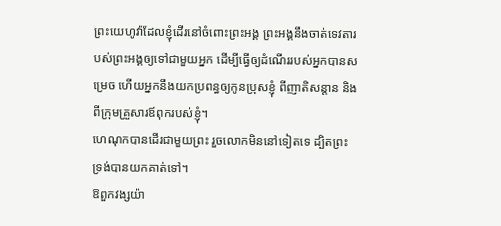ព្រះយេហូវ៉ាដែលខ្ញុំដើរនៅចំពោះព្រះអង្គ ព្រះអង្គនឹងចាត់ទេវតារបស់ព្រះអង្គឲ្យទៅជាមួយអ្នក ដើម្បីធ្វើឲ្យដំណើររបស់អ្នកបានសម្រេច ហើយអ្នកនឹងយកប្រពន្ធឲ្យកូនប្រុសខ្ញុំ ពីញាតិសន្តាន និងពីក្រុមគ្រួសារឪពុករបស់ខ្ញុំ។
ហេណុកបានដើរជាមួយព្រះ រួចលោកមិននៅទៀតទេ ដ្បិតព្រះទ្រង់បានយកគាត់ទៅ។
ឱពួកវង្សយ៉ា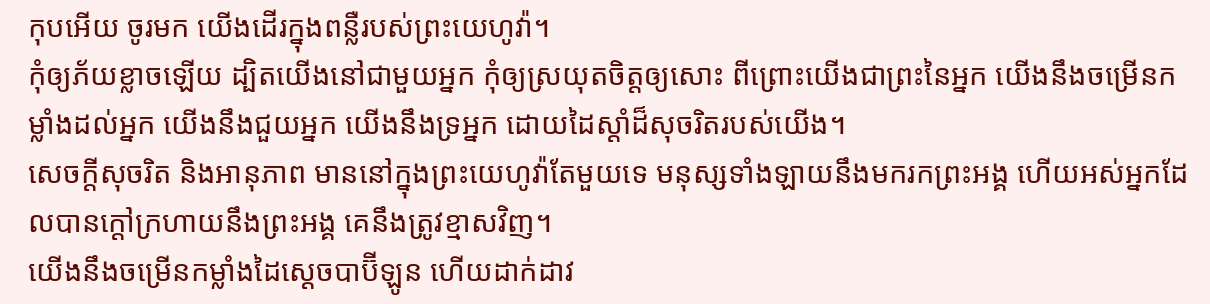កុបអើយ ចូរមក យើងដើរក្នុងពន្លឺរបស់ព្រះយេហូវ៉ា។
កុំឲ្យភ័យខ្លាចឡើយ ដ្បិតយើងនៅជាមួយអ្នក កុំឲ្យស្រយុតចិត្តឲ្យសោះ ពីព្រោះយើងជាព្រះនៃអ្នក យើងនឹងចម្រើនកម្លាំងដល់អ្នក យើងនឹងជួយអ្នក យើងនឹងទ្រអ្នក ដោយដៃស្តាំដ៏សុចរិតរបស់យើង។
សេចក្ដីសុចរិត និងអានុភាព មាននៅក្នុងព្រះយេហូវ៉ាតែមួយទេ មនុស្សទាំងឡាយនឹងមករកព្រះអង្គ ហើយអស់អ្នកដែលបានក្តៅក្រហាយនឹងព្រះអង្គ គេនឹងត្រូវខ្មាសវិញ។
យើងនឹងចម្រើនកម្លាំងដៃស្តេចបាប៊ីឡូន ហើយដាក់ដាវ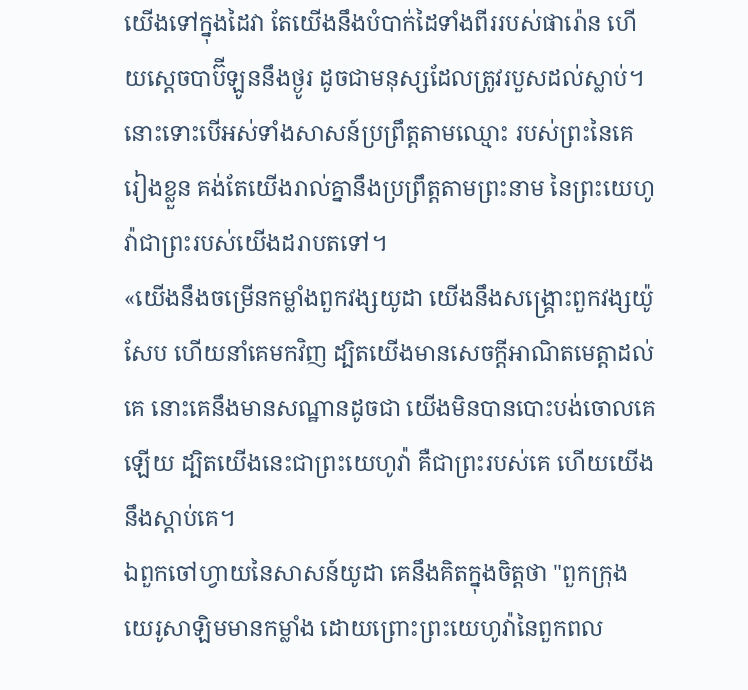យើងទៅក្នុងដៃវា តែយើងនឹងបំបាក់ដៃទាំងពីររបស់ផារ៉ោន ហើយស្តេចបាប៊ីឡូននឹងថ្ងូរ ដូចជាមនុស្សដែលត្រូវរបួសដល់ស្លាប់។
នោះទោះបើអស់ទាំងសាសន៍ប្រព្រឹត្តតាមឈ្មោះ របស់ព្រះនៃគេរៀងខ្លួន គង់តែយើងរាល់គ្នានឹងប្រព្រឹត្តតាមព្រះនាម នៃព្រះយេហូវ៉ាជាព្រះរបស់យើងដរាបតទៅ។
«យើងនឹងចម្រើនកម្លាំងពួកវង្សយូដា យើងនឹងសង្គ្រោះពួកវង្សយ៉ូសែប ហើយនាំគេមកវិញ ដ្បិតយើងមានសេចក្ដីអាណិតមេត្តាដល់គេ នោះគេនឹងមានសណ្ឋានដូចជា យើងមិនបានបោះបង់ចោលគេឡើយ ដ្បិតយើងនេះជាព្រះយេហូវ៉ា គឺជាព្រះរបស់គេ ហើយយើងនឹងស្តាប់គេ។
ឯពួកចៅហ្វាយនៃសាសន៍យូដា គេនឹងគិតក្នុងចិត្តថា "ពួកក្រុងយេរូសាឡិមមានកម្លាំង ដោយព្រោះព្រះយេហូវ៉ានៃពួកពល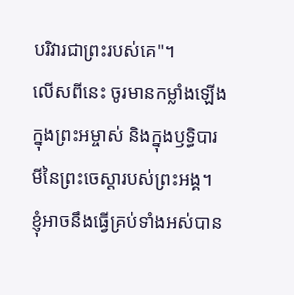បរិវារជាព្រះរបស់គេ"។
លើសពីនេះ ចូរមានកម្លាំងឡើងក្នុងព្រះអម្ចាស់ និងក្នុងឫទ្ធិបារមីនៃព្រះចេស្តារបស់ព្រះអង្គ។
ខ្ញុំអាចនឹងធ្វើគ្រប់ទាំងអស់បាន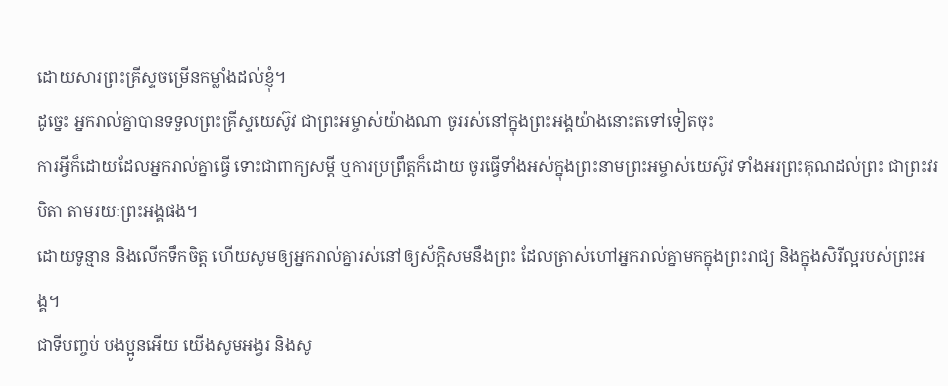ដោយសារព្រះគ្រីស្ទចម្រើនកម្លាំងដល់ខ្ញុំ។
ដូច្នេះ អ្នករាល់គ្នាបានទទួលព្រះគ្រីស្ទយេស៊ូវ ជាព្រះអម្ចាស់យ៉ាងណា ចូររស់នៅក្នុងព្រះអង្គយ៉ាងនោះតទៅទៀតចុះ
ការអ្វីក៏ដោយដែលអ្នករាល់គ្នាធ្វើ ទោះជាពាក្យសម្ដី ឬការប្រព្រឹត្តក៏ដោយ ចូរធ្វើទាំងអស់ក្នុងព្រះនាមព្រះអម្ចាស់យេស៊ូវ ទាំងអរព្រះគុណដល់ព្រះ ជាព្រះវរបិតា តាមរយៈព្រះអង្គផង។
ដោយទូន្មាន និងលើកទឹកចិត្ត ហើយសូមឲ្យអ្នករាល់គ្នារស់នៅឲ្យស័ក្តិសមនឹងព្រះ ដែលត្រាស់ហៅអ្នករាល់គ្នាមកក្នុងព្រះរាជ្យ និងក្នុងសិរីល្អរបស់ព្រះអង្គ។
ជាទីបញ្ចប់ បងប្អូនអើយ យើងសូមអង្វរ និងសូ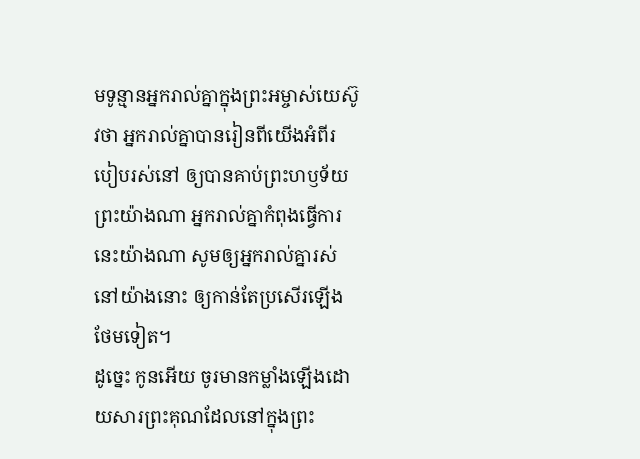មទូន្មានអ្នករាល់គ្នាក្នុងព្រះអម្ចាស់យេស៊ូវថា អ្នករាល់គ្នាបានរៀនពីយើងអំពីរបៀបរស់នៅ ឲ្យបានគាប់ព្រះហឫទ័យព្រះយ៉ាងណា អ្នករាល់គ្នាកំពុងធ្វើការនេះយ៉ាងណា សូមឲ្យអ្នករាល់គ្នារស់នៅយ៉ាងនោះ ឲ្យកាន់តែប្រសើរឡើងថែមទៀត។
ដូច្នេះ កូនអើយ ចូរមានកម្លាំងឡើងដោយសារព្រះគុណដែលនៅក្នុងព្រះ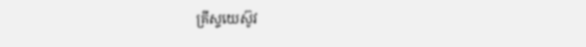គ្រីស្ទយេស៊ូវ